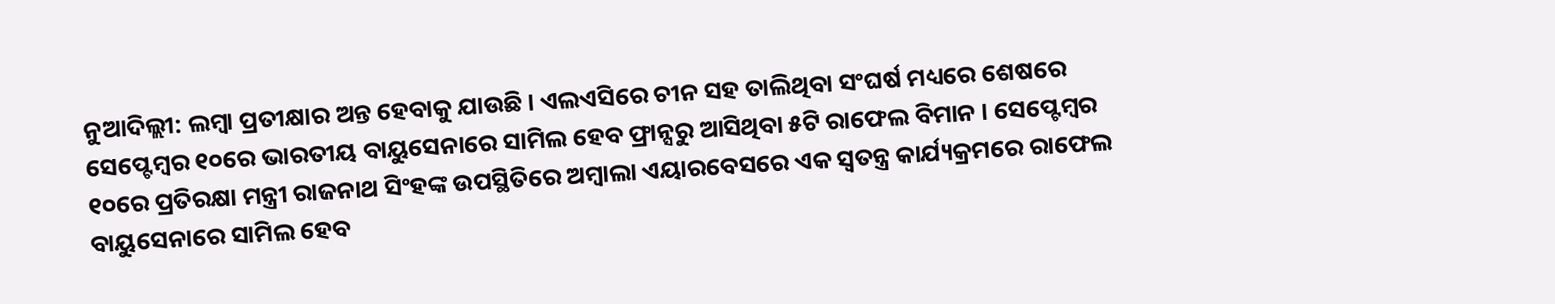ନୁଆଦିଲ୍ଲୀ: ଲମ୍ବା ପ୍ରତୀକ୍ଷାର ଅନ୍ତ ହେବାକୁ ଯାଉଛି । ଏଲଏସିରେ ଚୀନ ସହ ତାଲିଥିବା ସଂଘର୍ଷ ମଧ୍ୟରେ ଶେଷରେ ସେପ୍ଟେମ୍ବର ୧୦ରେ ଭାରତୀୟ ବାୟୁସେନାରେ ସାମିଲ ହେବ ଫ୍ରାନ୍ସରୁ ଆସିଥିବା ୫ଟି ରାଫେଲ ବିମାନ । ସେପ୍ଟେମ୍ବର ୧୦ରେ ପ୍ରତିରକ୍ଷା ମନ୍ତ୍ରୀ ରାଜନାଥ ସିଂହଙ୍କ ଉପସ୍ଥିତିରେ ଅମ୍ବାଲା ଏୟାରବେସରେ ଏକ ସ୍ୱତନ୍ତ୍ର କାର୍ଯ୍ୟକ୍ରମରେ ରାଫେଲ ବାୟୁସେନାରେ ସାମିଲ ହେବ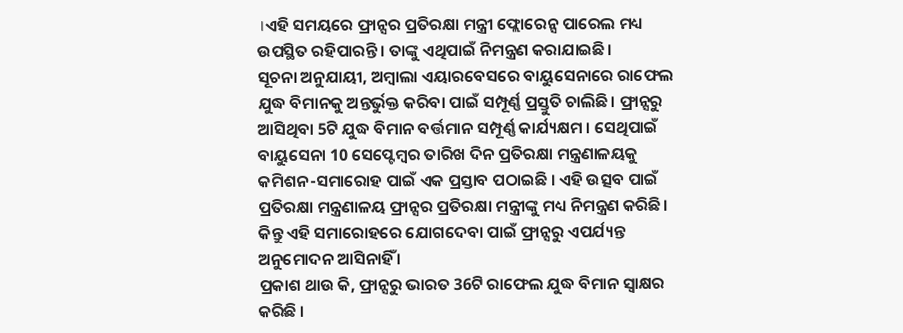।ଏହି ସମୟରେ ଫ୍ରାନ୍ସର ପ୍ରତିରକ୍ଷା ମନ୍ତ୍ରୀ ଫ୍ଲୋରେନ୍ସ ପାରେଲ ମଧ୍ୟ ଉପସ୍ଥିତ ରହିପାରନ୍ତି । ତାଙ୍କୁ ଏଥିପାଇଁ ନିମନ୍ତ୍ରଣ କରାଯାଇଛି।
ସୂଚନା ଅନୁଯାୟୀ, ଅମ୍ବାଲା ଏୟାରବେସରେ ବାୟୁସେନାରେ ରାଫେଲ ଯୁଦ୍ଧ ବିମାନକୁ ଅନ୍ତର୍ଭୁକ୍ତ କରିବା ପାଇଁ ସମ୍ପୂର୍ଣ୍ଣ ପ୍ରସ୍ତୁତି ଚାଲିଛି। ଫ୍ରାନ୍ସରୁ ଆସିଥିବା 5ଟି ଯୁଦ୍ଧ ବିମାନ ବର୍ତ୍ତମାନ ସମ୍ପୂର୍ଣ୍ଣ କାର୍ଯ୍ୟକ୍ଷମ । ସେଥିପାଇଁ ବାୟୁସେନା 10 ସେପ୍ଟେମ୍ବର ତାରିଖ ଦିନ ପ୍ରତିରକ୍ଷା ମନ୍ତ୍ରଣାଳୟକୁ କମିଶନ-ସମାରୋହ ପାଇଁ ଏକ ପ୍ରସ୍ତାବ ପଠାଇଛି । ଏହି ଉତ୍ସବ ପାଇଁ ପ୍ରତିରକ୍ଷା ମନ୍ତ୍ରଣାଳୟ ଫ୍ରାନ୍ସର ପ୍ରତିରକ୍ଷା ମନ୍ତ୍ରୀଙ୍କୁ ମଧ୍ୟ ନିମନ୍ତ୍ରଣ କରିଛି। କିନ୍ତୁ ଏହି ସମାରୋହରେ ଯୋଗଦେବା ପାଇଁ ଫ୍ରାନ୍ସରୁ ଏପର୍ଯ୍ୟନ୍ତ ଅନୁମୋଦନ ଆସିନାହିଁ ।
ପ୍ରକାଶ ଥାଉ କି, ଫ୍ରାନ୍ସରୁ ଭାରତ 36ଟି ରାଫେଲ ଯୁଦ୍ଧ ବିମାନ ସ୍ୱାକ୍ଷର କରିଛି ।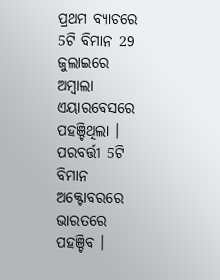ପ୍ରଥମ ବ୍ୟାଚରେ 5ଟି ବିମାନ 29 ଜୁଲାଇରେ ଅମ୍ବାଲା ଏୟାରବେସରେ ପହଞ୍ଚିଥିଲା । ପରବର୍ତ୍ତୀ 5ଟି ବିମାନ ଅକ୍ଟୋବରରେ ଭାରତରେ ପହଞ୍ଚିବ ।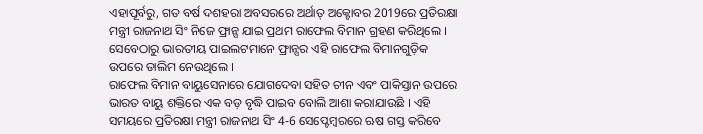ଏହାପୂର୍ବରୁ, ଗତ ବର୍ଷ ଦଶହରା ଅବସରରେ ଅର୍ଥାତ୍ ଅକ୍ଟୋବର 2019ରେ ପ୍ରତିରକ୍ଷା ମନ୍ତ୍ରୀ ରାଜନାଥ ସିଂ ନିଜେ ଫ୍ରାନ୍ସ ଯାଇ ପ୍ରଥମ ରାଫେଲ ବିମାନ ଗ୍ରହଣ କରିଥିଲେ । ସେବେଠାରୁ ଭାରତୀୟ ପାଇଲଟମାନେ ଫ୍ରାନ୍ସର ଏହି ରାଫେଲ ବିମାନଗୁଡ଼ିକ ଉପରେ ତାଲିମ ନେଉଥିଲେ ।
ରାଫେଲ ବିମାନ ବାୟୁସେନାରେ ଯୋଗଦେବା ସହିତ ଚୀନ ଏବଂ ପାକିସ୍ତାନ ଉପରେ ଭାରତ ବାୟୁ ଶକ୍ତିରେ ଏକ ବଡ଼ ବୃଦ୍ଧି ପାଇବ ବୋଲି ଆଶା କରାଯାଉଛି । ଏହି ସମୟରେ ପ୍ରତିରକ୍ଷା ମନ୍ତ୍ରୀ ରାଜନାଥ ସିଂ 4-6 ସେପ୍ଟେମ୍ବରରେ ଋଷ ଗସ୍ତ କରିବେ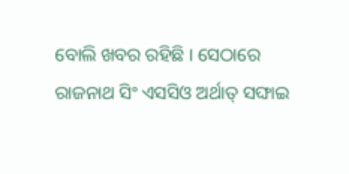ବୋଲି ଖବର ରହିଛି । ସେଠାରେ ରାଜନାଥ ସିଂ ଏସସିଓ ଅର୍ଥାତ୍ ସଙ୍ଘାଇ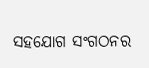ସହଯୋଗ ସଂଗଠନର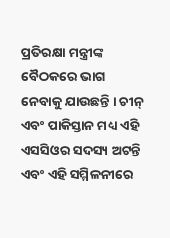ପ୍ରତିରକ୍ଷା ମନ୍ତ୍ରୀଙ୍କ ବୈଠକରେ ଭାଗ ନେବାକୁ ଯାଉଛନ୍ତି । ଚୀନ୍ ଏବଂ ପାକିସ୍ତାନ ମଧ୍ୟ ଏହି ଏସସିଓର ସଦସ୍ୟ ଅଟନ୍ତି ଏବଂ ଏହି ସମ୍ମିଳନୀରେ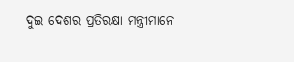ଦୁଇ ଦେଶର ପ୍ରତିରକ୍ଷା ମନ୍ତ୍ରୀମାନେ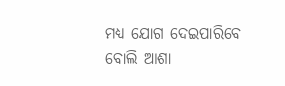ମଧ୍ୟ ଯୋଗ ଦେଇପାରିବେ ବୋଲି ଆଶା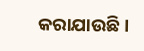କରାଯାଉଛି ।